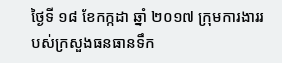ថ្ងៃទី ១៨ ខែកក្កដា ឆ្នាំ ២០១៧ ក្រុមការងាររបស់ក្រសួងធនធានទឹក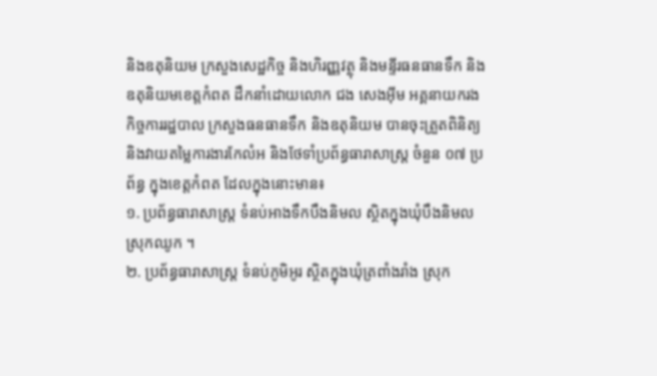និងឧតុនិយម ក្រសួងសេដ្ឋកិច្ច និងហិរញ្ញវត្ថុ និងមន្ទីរធនធានទឹក និងឧតុនិយមខេត្តកំពត ដឹកនាំដោយលោក ជង សេងអ៊ីម អគ្គនាយករងកិច្ចការរដ្ឋបាល ក្រសួងធនធានទឹក និងឧតុនិយម បានចុះត្រួតពិនិត្យ និងវាយតម្លៃការងារកែលំអ និងថែទាំប្រព័ន្ធធារាសាស្ត្រ ចំនួន ០៧ ប្រព័ន្ធ ក្នុងខេត្តកំពត ដែលក្នុងនោះមាន៖
១. ប្រព័ន្ធធារាសាស្ត្រ ទំនប់អាងទឹកបឹងនិមល ស្ថិតក្នុងឃុំបឹងនិមល ស្រុកឈូក ។
២. ប្រព័ន្ធធារាសាស្ត្រ ទំនប់ភូមិអូរ ស្ថិតក្នុងឃុំត្រពាំងរាំង ស្រុក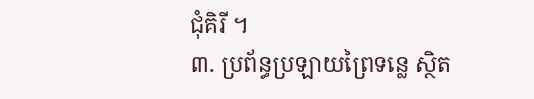ជុំគិរី ។
៣. ប្រព័ន្ធប្រឡាយព្រៃទន្លេ ស្ថិត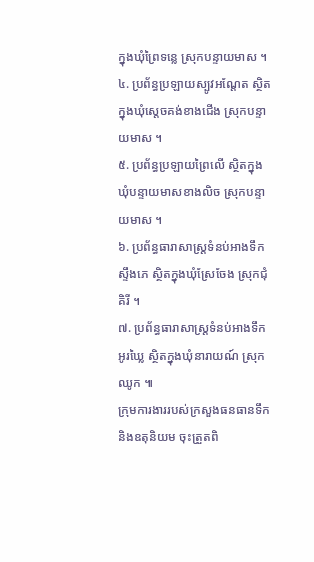ក្នុងឃុំព្រៃទន្លេ ស្រុកបន្ទាយមាស ។
៤. ប្រព័ន្ធប្រឡាយស្បូវអណ្តែត ស្ថិតក្នុងឃុំស្តេចគង់ខាងជើង ស្រុកបន្ទាយមាស ។
៥. ប្រព័ន្ធប្រឡាយព្រៃលើ ស្ថិតក្នុងឃុំបន្ទាយមាសខាងលិច ស្រុកបន្ទាយមាស ។
៦. ប្រព័ន្ធធារាសាស្ត្រទំនប់អាងទឹកស្ទឹងភេ ស្ថិតក្នុងឃុំស្រែចែង ស្រុកជុំគិរី ។
៧. ប្រព័ន្ធធារាសាស្ត្រទំនប់អាងទឹកអូរឃ្លៃ ស្ថិតក្នុងឃុំនារាយណ៍ ស្រុកឈូក ៕
ក្រុមការងាររបស់ក្រសួងធនធានទឹក និងឧតុនិយម ចុះត្រួតពិ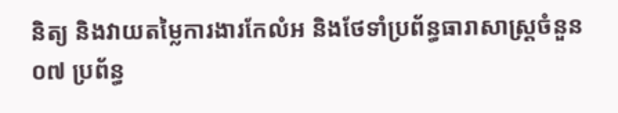និត្យ និងវាយតម្លៃការងារកែលំអ និងថែទាំប្រព័ន្ធធារាសាស្ត្រចំនួន ០៧ ប្រព័ន្ធ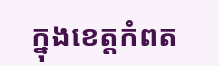ក្នុងខេត្តកំពត